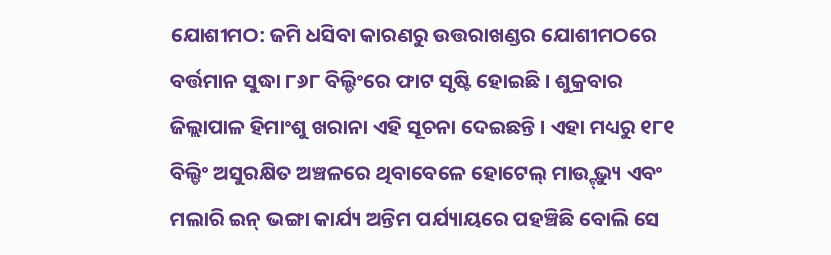ଯୋଶୀମଠ: ଜମି ଧସିବା କାରଣରୁ ଉତ୍ତରାଖଣ୍ଡର ଯୋଶୀମଠରେ ବର୍ତ୍ତମାନ ସୁଦ୍ଧା ୮୬୮ ବିଲ୍ଡିଂରେ ଫାଟ ସୃଷ୍ଟି ହୋଇଛି । ଶୁକ୍ରବାର ଜିଲ୍ଲାପାଳ ହିମାଂଶୁ ଖରାନା ଏହି ସୂଚନା ଦେଇଛନ୍ତି । ଏହା ମଧ୍ୟରୁ ୧୮୧ ବିଲ୍ଡିଂ ଅସୁରକ୍ଷିତ ଅଞ୍ଚଳରେ ଥିବାବେଳେ ହୋଟେଲ୍ ମାଉ୍ଟ୍ ଭ୍ୟୁ ଏବଂ ମଲାରି ଇନ୍ ଭଙ୍ଗା କାର୍ଯ୍ୟ ଅନ୍ତିମ ପର୍ଯ୍ୟାୟରେ ପହଞ୍ଚିଛି ବୋଲି ସେ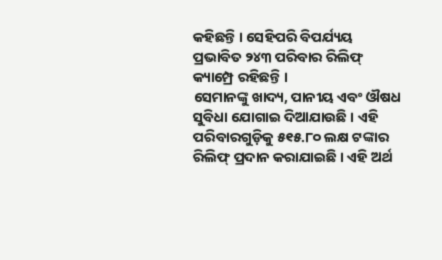କହିଛନ୍ତି । ସେହିପରି ବିପର୍ଯ୍ୟୟ ପ୍ରଭାବିତ ୨୪୩ ପରିବାର ରିଲିଫ୍ କ୍ୟାମ୍ପ୍ରେ ରହିଛନ୍ତି ।
ସେମାନଙ୍କୁ ଖାଦ୍ୟ, ପାନୀୟ ଏବଂ ଔଷଧ ସୁବିଧା ଯୋଗାଇ ଦିଆଯାଉଛି । ଏହି ପରିବାରଗୁଡ଼ିକୁ ୫୧୫.୮୦ ଲକ୍ଷ ଟଙ୍କାର ରିଲିଫ୍ ପ୍ରଦାନ କରାଯାଇଛି । ଏହି ଅର୍ଥ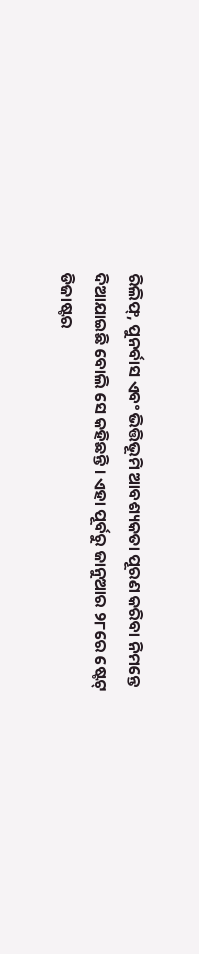ରିଲିଫ୍, ପୁନର୍ବାସ ଏବଂ ଭିତ୍ତିଭୂମି ଆବଶ୍ୟକତା ପୂରଣ କରିବା ନିମନ୍ତେ ଦିଆଯାଇଛି ବୋଲି ସେ କହିଛନ୍ତି । ଏହା ପୂର୍ବରୁ ଜାନୁଆର ୨୮ରେ ଷ୍ଟେଟ୍ ଡିଜାଷ୍ଟର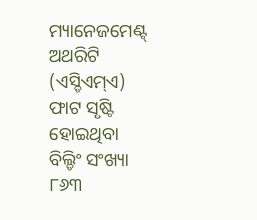ମ୍ୟାନେଜମେଣ୍ଟ୍ ଅଥରିଟି (ଏସ୍ଡିଏମ୍ଏ) ଫାଟ ସୃଷ୍ଟି ହୋଇଥିବା ବିଲ୍ଡିଂ ସଂଖ୍ୟା ୮୬୩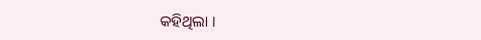କହିଥିଲା ।